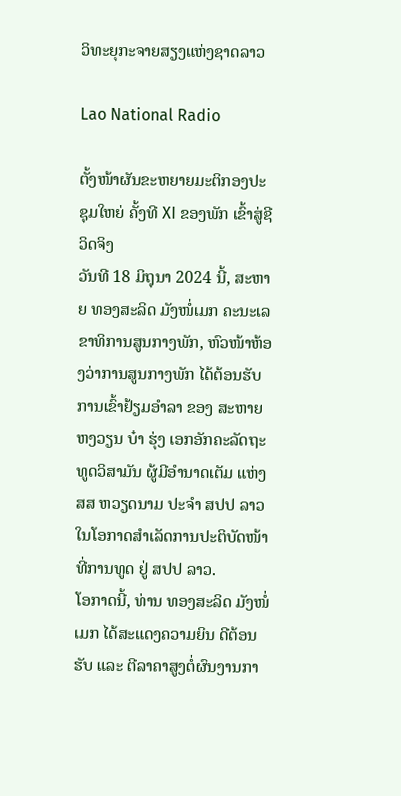ວິທະຍຸກະຈາຍສຽງແຫ່ງຊາດລາວ

Lao National Radio

ຕັ້ງໜ້າຜັນຂະຫຍາຍມະຕິກອງປະຊຸມໃຫຍ່ ຄັ້ງທີ XI ຂອງພັກ ເຂົ້າສູ່ຊີວິດຈິງ
ວັນທີ 18 ມິຖຸນາ 2024 ນີ້, ສະຫາຍ ທອງສະລິດ ມັງໜໍ່ເມກ ຄະນະເລຂາທິການສູນກາງພັກ, ຫົວໜ້າຫ້ອງວ່າການສູນກາງພັກ ໄດ້ຕ້ອນຮັບການເຂົ້າຢ້ຽມອຳລາ ຂອງ ສະຫາຍ ຫງວຽນ ບ໋າ ຮຸ່ງ ເອກອັກຄະລັດຖະທູດວິສາມັນ ຜູ້ມີອຳນາດເຕັມ ແຫ່ງ ສສ ຫວຽດນາມ ປະຈຳ ສປປ ລາວ ໃນໂອກາດສຳເລັດການປະຕິບັດໜ້າທີ່ການທູດ ຢູ່ ສປປ ລາວ.
ໂອກາດນີ້, ທ່ານ ທອງສະລິດ ມັງໜໍ່ເມກ ໄດ້ສະແດງຄວາມຍິນ ດີຕ້ອນຮັບ ແລະ ຕີລາຄາສູງຕໍ່ຜົນງານກາ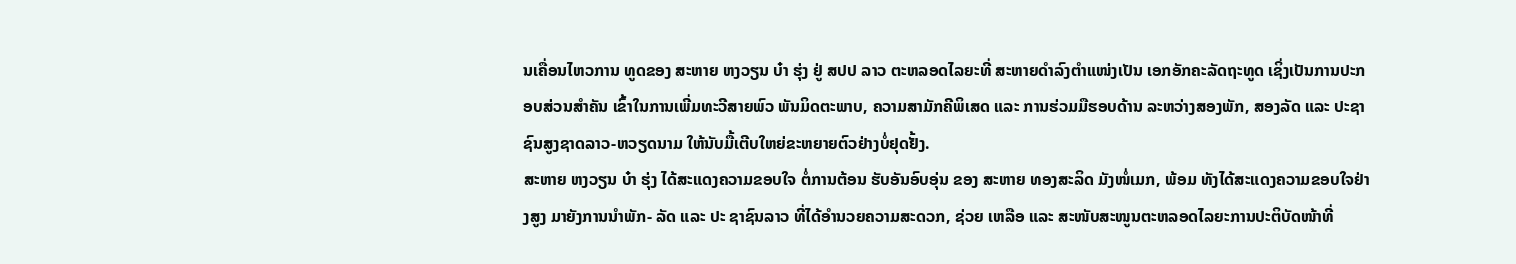ນເຄື່ອນໄຫວການ ທູດຂອງ ສະຫາຍ ຫງວຽນ ບ໋າ ຮຸ່ງ ຢູ່ ສປປ ລາວ ຕະຫລອດໄລຍະທີ່ ສະຫາຍດຳລົງຕຳແໜ່ງເປັນ ເອກອັກຄະລັດຖະທູດ ເຊິ່ງເປັນການປະກອບສ່ວນສຳຄັນ ເຂົ້າໃນການເພີ່ມທະວີສາຍພົວ ພັນມິດຕະພາບ, ຄວາມສາມັກຄີພິເສດ ແລະ ການຮ່ວມມືຮອບດ້ານ ລະຫວ່າງສອງພັກ, ສອງລັດ ແລະ ປະຊາຊົນສູງຊາດລາວ-ຫວຽດນາມ ໃຫ້ນັບມື້ເຕີບໃຫຍ່ຂະຫຍາຍຕົວຢ່າງບໍ່ຢຸດຢັ້ງ.
ສະຫາຍ ຫງວຽນ ບ໋າ ຮຸ່ງ ໄດ້ສະແດງຄວາມຂອບໃຈ ຕໍ່ການຕ້ອນ ຮັບອັນອົບອຸ່ນ ຂອງ ສະຫາຍ ທອງສະລິດ ມັງໜໍ່ເມກ, ພ້ອມ ທັງໄດ້ສະແດງຄວາມຂອບໃຈຢ່າງສູງ ມາຍັງການນຳພັກ- ລັດ ແລະ ປະ ຊາຊົນລາວ ທີ່ໄດ້ອຳນວຍຄວາມສະດວກ, ຊ່ວຍ ເຫລືອ ແລະ ສະໜັບສະໜູນຕະຫລອດໄລຍະການປະຕິບັດໜ້າທີ່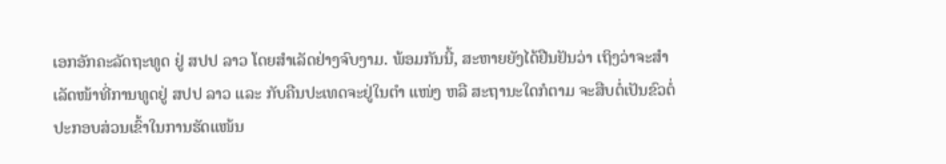ເອກອັກຄະລັດຖະທູດ ຢູ່ ສປປ ລາວ ໂດຍສຳເລັດຢ່າງຈົບງາມ. ພ້ອມກັນນີ້, ສະຫາຍຍັງໄດ້ຢືນຢັນວ່າ ເຖິງວ່າຈະສຳເລັດໜ້າທີ່ການທູດຢູ່ ສປປ ລາວ ແລະ ກັບຄືນປະເທດຈະຢູ່ໃນຕຳ ແໜ່ງ ຫລື ສະຖານະໃດກໍຕາມ ຈະສືບຕໍ່ເປັນຂົວຕໍ່ປະກອບສ່ວນເຂົ້າໃນການຮັດແໜ້ນ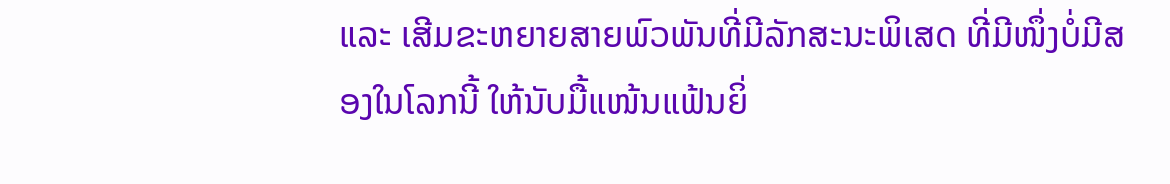ແລະ ເສີມຂະຫຍາຍສາຍພົວພັນທີ່ມີລັກສະນະພິເສດ ທີ່ມີໜຶ່ງບໍ່ມີສອງໃນໂລກນີ້ ໃຫ້ນັບມື້ແໜ້ນແຟ້ນຍິ່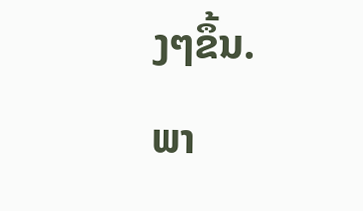ງໆຂຶ້ນ.
ພາ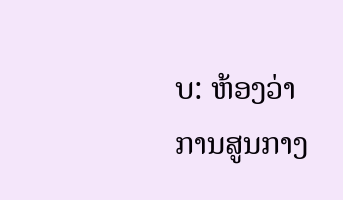ບ: ຫ້ອງວ່າການສູນກາງ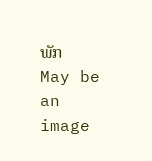ພັກ
May be an image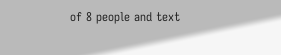of 8 people and text